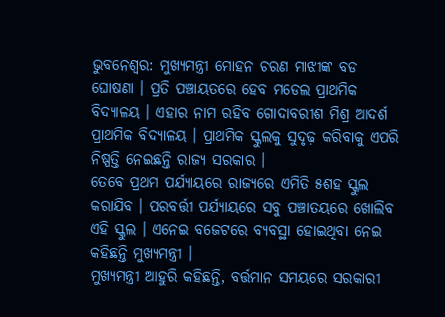ଭୁବନେଶ୍ବର: ମୁଖ୍ୟମନ୍ତ୍ରୀ ମୋହନ ଚରଣ ମାଝୀଙ୍କ ବଡ ଘୋଷଣା । ପ୍ରତି ପଞ୍ଚାୟତରେ ହେବ ମଡେଲ ପ୍ରାଥମିକ ବିଦ୍ୟାଳୟ । ଏହାର ନାମ ରହିବ ଗୋଦାବରୀଶ ମିଶ୍ର ଆଦର୍ଶ ପ୍ରାଥମିକ ବିଦ୍ୟାଳୟ । ପ୍ରାଥମିକ ସ୍କୁଲକୁ ସୁଦୃଢ଼ କରିବାକୁ ଏପରି ନିଷ୍ପତ୍ତି ନେଇଛନ୍ତି ରାଜ୍ୟ ସରକାର ।
ତେବେ ପ୍ରଥମ ପର୍ଯ୍ୟାୟରେ ରାଜ୍ୟରେ ଏମିତି ୫ଶହ ସ୍କୁଲ କରାଯିବ । ପରବର୍ତ୍ତୀ ପର୍ଯ୍ୟାୟରେ ସବୁ ପଞ୍ଚାତୟରେ ଖୋଲିବ ଏହି ସ୍କୁଲ । ଏନେଇ ବଜେଟରେ ବ୍ୟବସ୍ଥା ହୋଇଥିବା ନେଇ କହିଛନ୍ତି ମୁଖ୍ୟମନ୍ତ୍ରୀ ।
ମୁଖ୍ୟମନ୍ତ୍ରୀ ଆହୁରି କହିଛନ୍ତି, ବର୍ତ୍ତମାନ ସମୟରେ ସରକାରୀ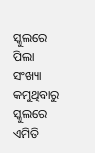ସ୍କୁଲରେ ପିଲା ସଂଖ୍ୟା କମୁଥିବାରୁ ସ୍କୁଲରେ ଏମିତି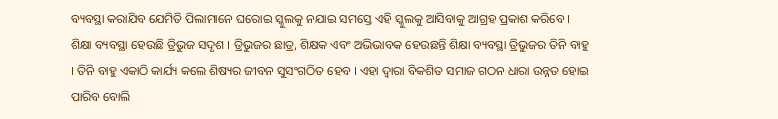ବ୍ୟବସ୍ଥା କରାଯିବ ଯେମିତି ପିଲାମାନେ ଘରୋଇ ସ୍କୁଲକୁ ନଯାଇ ସମସ୍ତେ ଏହି ସ୍କୁଲକୁ ଆସିବାକୁ ଆଗ୍ରହ ପ୍ରକାଶ କରିବେ ।
ଶିକ୍ଷା ବ୍ୟବସ୍ଥା ହେଉଛି ତ୍ରିଭୁଜ ସଦୃଶ । ତ୍ରିଭୁଜର ଛାତ୍ର, ଶିକ୍ଷକ ଏବଂ ଅଭିଭାବକ ହେଉଛନ୍ତି ଶିକ୍ଷା ବ୍ୟବସ୍ଥା ତ୍ରିଭୁଜର ତିନି ବାହୁ । ତିନି ବାହୁ ଏକାଠି କାର୍ଯ୍ୟ କଲେ ଶିଷ୍ୟର ଜୀବନ ସୁସଂଗଠିତ ହେବ । ଏହା ଦ୍ବାରା ବିକଶିତ ସମାଜ ଗଠନ ଧାରା ଉନ୍ନତ ହୋଇ ପାରିବ ବୋଲି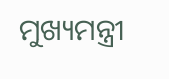ମୁଖ୍ୟମନ୍ତ୍ରୀ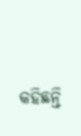କହିଛନ୍ତି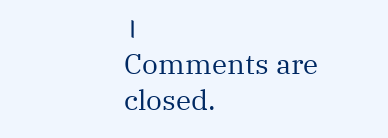।
Comments are closed.